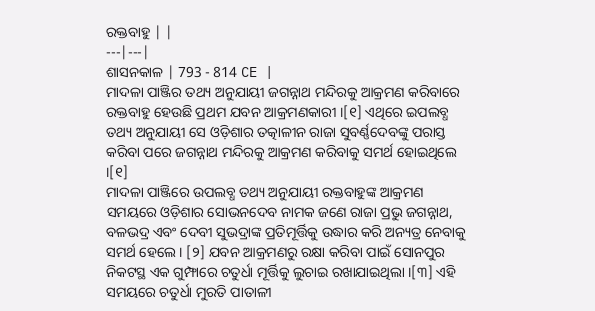ରକ୍ତବାହୁ | |
---|---|
ଶାସନକାଳ | 793 - 814 CE |
ମାଦଳା ପାଞ୍ଜିର ତଥ୍ୟ ଅନୁଯାୟୀ ଜଗନ୍ନାଥ ମନ୍ଦିରକୁ ଆକ୍ରମଣ କରିବାରେ ରକ୍ତବାହୁ ହେଉଛି ପ୍ରଥମ ଯବନ ଆକ୍ରମଣକାରୀ ।[୧] ଏଥିରେ ଇପଲବ୍ଧ ତଥ୍ୟ ଅନୁଯାୟୀ ସେ ଓଡ଼ିଶାର ତତ୍କାଳୀନ ରାଜା ସୁବର୍ଣ୍ଣଦେବଙ୍କୁ ପରାସ୍ତ କରିବା ପରେ ଜଗନ୍ନାଥ ମନ୍ଦିରକୁ ଆକ୍ରମଣ କରିବାକୁ ସମର୍ଥ ହୋଇଥିଲେ ।[୧]
ମାଦଳା ପାଞ୍ଜିରେ ଉପଲବ୍ଧ ତଥ୍ୟ ଅନୁଯାୟୀ ରକ୍ତବାହୁଙ୍କ ଆକ୍ରମଣ ସମୟରେ ଓଡ଼ିଶାର ସୋଭନଦେବ ନାମକ ଜଣେ ରାଜା ପ୍ରଭୁ ଜଗନ୍ନାଥ, ବଳଭଦ୍ର ଏବଂ ଦେବୀ ସୁଭଦ୍ରାଙ୍କ ପ୍ରତିମୂର୍ତ୍ତିକୁ ଉଦ୍ଧାର କରି ଅନ୍ୟତ୍ର ନେବାକୁ ସମର୍ଥ ହେଲେ । [୨] ଯବନ ଆକ୍ରମଣରୁ ରକ୍ଷା କରିବା ପାଇଁ ସୋନପୁର ନିକଟସ୍ଥ ଏକ ଗୁମ୍ଫାରେ ଚତୁର୍ଧା ମୂର୍ତ୍ତିକୁ ଲୁଚାଇ ରଖାଯାଇଥିଲା ।[୩] ଏହି ସମୟରେ ଚତୁର୍ଧା ମୁରତି ପାତାଳୀ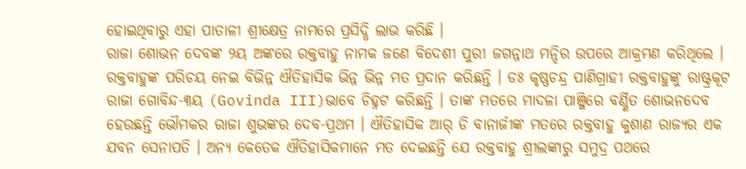ହୋଇଥିବାରୁ ଏହା ପାତାଳୀ ଶ୍ରୀକ୍ଷେତ୍ର ନାମରେ ପ୍ରସିଦ୍ଧି ଲାଭ କରିଛି ।
ରାଜା ଶୋଭନ ଦେବଙ୍କ ୨ୟ ଅଙ୍କରେ ରକ୍ତବାହୁ ନାମକ ଜଣେ ବିଦେଶୀ ପୁରୀ ଜଗନ୍ନାଥ ମନ୍ଦିର ଉପରେ ଆକ୍ରମଣ କରିଥିଲେ । ରକ୍ତବାହୁଙ୍କ ପରିଚୟ ନେଇ ବିଭିନ୍ନ ଐତିହାସିକ ଭିନ୍ନ ଭିନ୍ନ ମତ ପ୍ରଦାନ କରିଛନ୍ତି । ଡଃ କୃଷ୍ଣଚନ୍ଦ୍ର ପାଣିଗ୍ରାହୀ ରକ୍ତବାହୁଙ୍କୁ ରାଷ୍ଟ୍ରକୂଟ ରାଜା ଗୋବିନ୍ଦ-୩ୟ (Govinda III)ଭାବେ ଚିହ୍ନଟ କରିଛନ୍ତି । ତାଙ୍କ ମତରେ ମାଦଳା ପାଞ୍ଜିରେ ବର୍ଣ୍ଣିତ ଶୋଭନଦେବ ହେଉଛନ୍ତି ଭୌମକର ରାଜା ଶୁଭଙ୍କର ଦେବ-ପ୍ରଥମ । ଐତିହାସିକ ଆର୍ ଡି ବାନାର୍ଜୀଙ୍କ ମତରେ ରକ୍ତବାହୁ କୁଶାଣ ରାଜ୍ୟର ଏକ ଯବନ ସେନାପତି । ଅନ୍ୟ କେତେକ ଐତିହାସିକମାନେ ମତ ଦେଇଛନ୍ତି ଯେ ରକ୍ତବାହୁ ଶ୍ରୀଲଙ୍କାରୁ ସମୁଦ୍ର ପଥରେ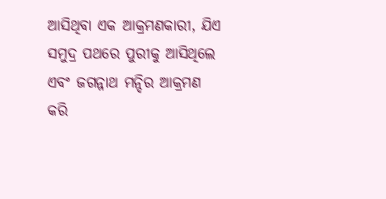ଆସିଥିବା ଏକ ଆକ୍ରମଣକାରୀ, ଯିଏ ସମୁଦ୍ର ପଥରେ ପୁରୀକୁ ଆସିଥିଲେ ଏବଂ ଜଗନ୍ନାଥ ମନ୍ଦିର ଆକ୍ରମଣ କରି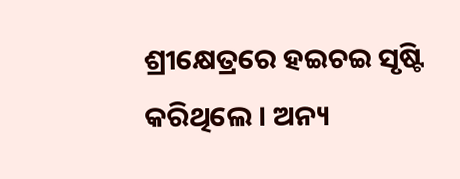ଶ୍ରୀକ୍ଷେତ୍ରରେ ହଇଚଇ ସୃଷ୍ଟି କରିଥିଲେ । ଅନ୍ୟ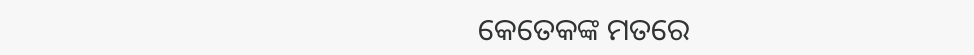କେତେକଙ୍କ ମତରେ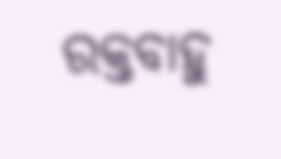ରକ୍ତବାହୁ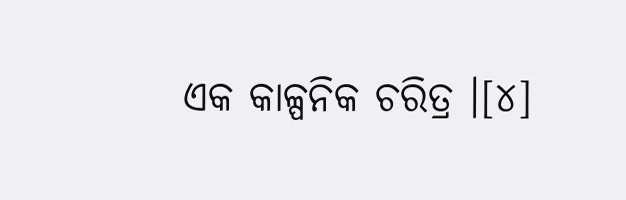ଏକ କାଳ୍ପନିକ ଚରିତ୍ର ।[୪]